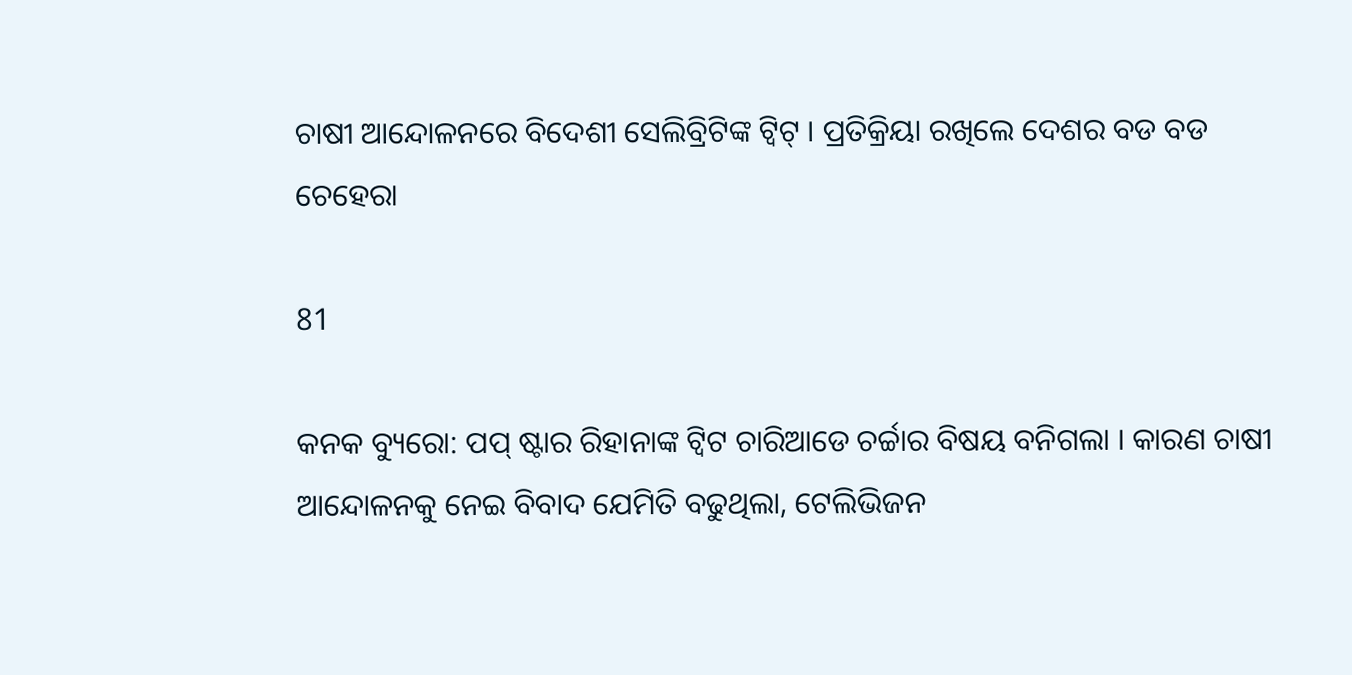ଚାଷୀ ଆନ୍ଦୋଳନରେ ବିଦେଶୀ ସେଲିବ୍ରିଟିଙ୍କ ଟ୍ୱିଟ୍ । ପ୍ରତିକ୍ରିୟା ରଖିଲେ ଦେଶର ବଡ ବଡ ଚେହେରା

81

କନକ ବ୍ୟୁରୋ: ପପ୍ ଷ୍ଟାର ରିହାନାଙ୍କ ଟ୍ୱିଟ ଚାରିଆଡେ ଚର୍ଚ୍ଚାର ବିଷୟ ବନିଗଲା । କାରଣ ଚାଷୀ ଆନ୍ଦୋଳନକୁ ନେଇ ବିବାଦ ଯେମିତି ବଢୁଥିଲା, ଟେଲିଭିଜନ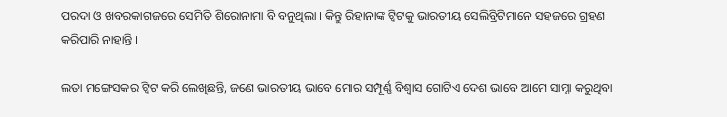ପରଦା ଓ ଖବରକାଗଜରେ ସେମିତି ଶିରୋନାମା ବି ବନୁଥିଲା । କିନ୍ତୁ ରିହାନାଙ୍କ ଟ୍ୱିଟକୁ ଭାରତୀୟ ସେଲିବ୍ରିଟିମାନେ ସହଜରେ ଗ୍ରହଣ କରିପାରି ନାହାନ୍ତି ।

ଲତା ମଙ୍ଗେସକର ଟ୍ୱିଟ କରି ଲେଖିଛନ୍ତି, ଜଣେ ଭାରତୀୟ ଭାବେ ମୋର ସମ୍ପୂର୍ଣ୍ଣ ବିଶ୍ୱାସ ଗୋଟିଏ ଦେଶ ଭାବେ ଆମେ ସାମ୍ନା କରୁଥିବା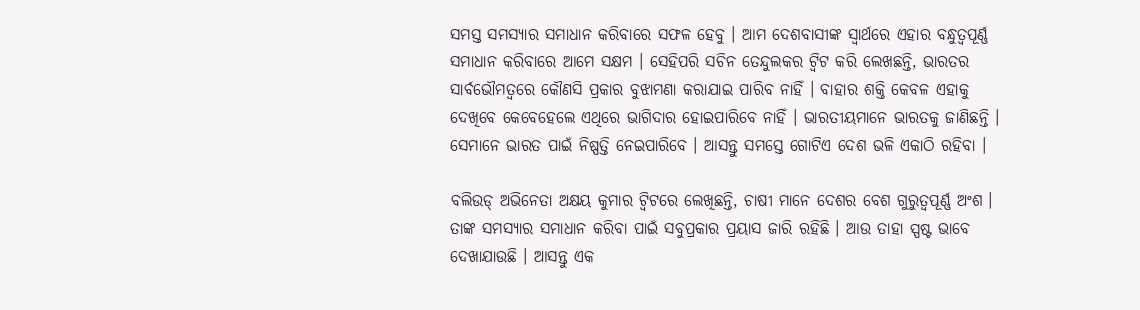ସମସ୍ତ ସମସ୍ୟାର ସମାଧାନ କରିବାରେ ସଫଳ ହେବୁ । ଆମ ଦେଶବାସୀଙ୍କ ସ୍ୱାର୍ଥରେ ଏହାର ବନ୍ଧୁତ୍ୱପୂର୍ଣ୍ଣ ସମାଧାନ କରିବାରେ ଆମେ ସକ୍ଷମ । ସେହିପରି ସଚିନ ତେନ୍ଦୁଲକର ଟ୍ୱିଟ କରି ଲେଖଛନ୍ତି, ଭାରତର ସାର୍ବଭୌମତ୍ୱରେ କୌଣସି ପ୍ରକାର ବୁଝାମଣା କରାଯାଇ ପାରିବ ନାହିଁ । ବାହାର ଶକ୍ତି କେବଳ ଏହାକୁ ଦେଖିବେ କେବେହେଲେ ଏଥିରେ ଭାଗିଦାର ହୋଇପାରିବେ ନାହିଁ । ଭାରତୀୟମାନେ ଭାରତକୁ ଜାଣିଛନ୍ତି । ସେମାନେ ଭାରତ ପାଇଁ ନିଷ୍ପତ୍ତି ନେଇପାରିବେ । ଆସନ୍ତୁ ସମସ୍ତେ ଗୋଟିଏ ଦେଶ ଭଳି ଏକାଠି ରହିବା ।

ବଲିଉଡ୍ ଅଭିନେତା ଅକ୍ଷୟ କୁମାର ଟ୍ୱିଟରେ ଲେଖିଛନ୍ତି, ଚାଷୀ ମାନେ ଦେଶର ବେଶ ଗୁରୁତ୍ୱପୂର୍ଣ୍ଣ ଅଂଶ । ତାଙ୍କ ସମସ୍ୟାର ସମାଧାନ କରିବା ପାଇଁ ସବୁପ୍ରକାର ପ୍ରୟାସ ଜାରି ରହିଛି । ଆଉ ତାହା ସ୍ପଷ୍ଟ ଭାବେ ଦେଖାଯାଉଛି । ଆସନ୍ତୁ ଏକ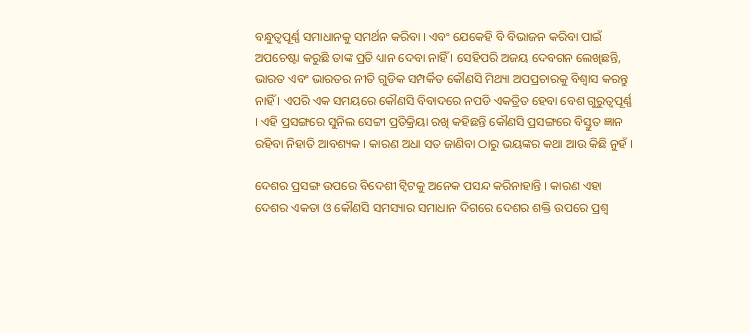ବନ୍ଧୁତ୍ୱପୂର୍ଣ୍ଣ ସମାଧାନକୁ ସମର୍ଥନ କରିବା । ଏବଂ ଯେକେହି ବି ବିଭାଜନ କରିବା ପାଇଁ ଅପଚେଷ୍ଟା କରୁଛି ତାଙ୍କ ପ୍ରତି ଧ୍ୟାନ ଦେବା ନାହିଁ । ସେହିପରି ଅଜୟ ଦେବଗନ ଲେଖିଛନ୍ତି, ଭାରତ ଏବଂ ଭାରତର ନୀତି ଗୁଡିକ ସମ୍ପର୍କିତ କୌଣସି ମିଥ୍ୟା ଅପପ୍ରଚାରକୁ ବିଶ୍ୱାସ କରନ୍ତୁ ନାହିଁ । ଏପରି ଏକ ସମୟରେ କୌଣସି ବିବାଦରେ ନପଡି ଏକତ୍ରିତ ହେବା ବେଶ ଗୁରୁତ୍ୱପୂର୍ଣ୍ଣ । ଏହି ପ୍ରସଙ୍ଗରେ ସୁନିଲ ସେଟ୍ଟୀ ପ୍ରତିକ୍ରିୟା ରଖି କହିଛନ୍ତି କୌଣସି ପ୍ରସଙ୍ଗରେ ବିସ୍ତୁତ ଜ୍ଞାନ ରହିବା ନିହାତି ଆବଶ୍ୟକ । କାରଣ ଅଧା ସତ ଜାଣିବା ଠାରୁ ଭୟଙ୍କର କଥା ଆଉ କିଛି ନୁହଁ ।

ଦେଶର ପ୍ରସଙ୍ଗ ଉପରେ ବିଦେଶୀ ଟ୍ୱିଟକୁ ଅନେକ ପସନ୍ଦ କରିନାହାନ୍ତି । କାରଣ ଏହା ଦେଶର ଏକତା ଓ କୌଣସି ସମସ୍ୟାର ସମାଧାନ ଦିଗରେ ଦେଶର ଶକ୍ତି ଉପରେ ପ୍ରଶ୍ୱ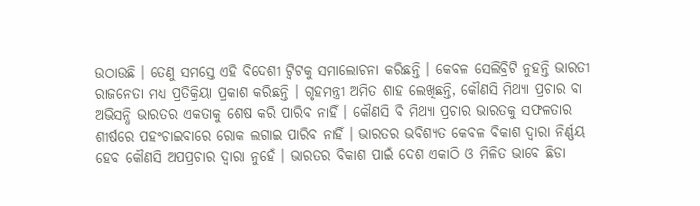ଉଠାଉଛି । ତେଣୁ ସମସ୍ତେ ଏହି ବିଦେଶୀ ଟ୍ୱିଟକୁ ସମାଲୋଚନା କରିଛନ୍ତି । କେବଳ ସେଲିବ୍ରିଟି ନୁହନ୍ତି ଭାରତୀ ରାଜନେତା ମଧ୍ୟ ପ୍ରତିକ୍ରିୟା ପ୍ରକାଶ କରିଛନ୍ତି । ଗୃହମନ୍ତ୍ରୀ ଅମିତ ଶାହ ଲେଖିଛନ୍ତି, କୌଣସି ମିଥ୍ୟା ପ୍ରଚାର ବା ଅଭିସନ୍ଧି ଭାରତର ଏକତାକୁ ଶେଷ କରି ପାରିବ ନାହିଁ । କୌଣସି ବି ମିଥ୍ୟା ପ୍ରଚାର ଭାରତକୁ ସଫଳତାର ଶୀର୍ଷରେ ପହଂଚାଇବାରେ ରୋକ ଲଗାଇ ପାରିବ ନାହିଁ । ଭାରତର ଭବିଶ୍ୟତ କେବଳ ବିକାଶ ଦ୍ୱାରା ନିର୍ଣ୍ଣୟ ହେବ କୌଣସି ଅପପ୍ରଚାର ଦ୍ୱାରା ନୁହେଁ । ଭାରତର ବିକାଶ ପାଇଁ ଦେଶ ଏକାଠି ଓ ମିଳିତ ଭାବେ ଛିଡା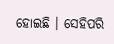ହୋଇଛି । ସେହିପରି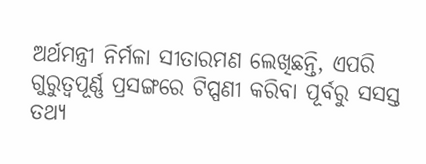ଅର୍ଥମନ୍ତ୍ରୀ ନିର୍ମଳା ସୀତାରମଣ ଲେଖିଛନ୍ତି, ଏପରି ଗୁରୁତ୍ୱପୂର୍ଣ୍ଣ ପ୍ରସଙ୍ଗରେ ଟିପ୍ପଣୀ କରିବା ପୂର୍ବରୁ ସସସ୍ତ ତଥ୍ୟ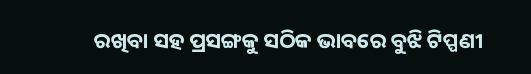ରଖିବା ସହ ପ୍ରସଙ୍ଗକୁ ସଠିକ ଭାବରେ ବୁଝି ଟିପ୍ପଣୀ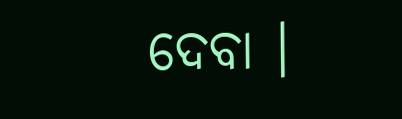ଦେବା ।